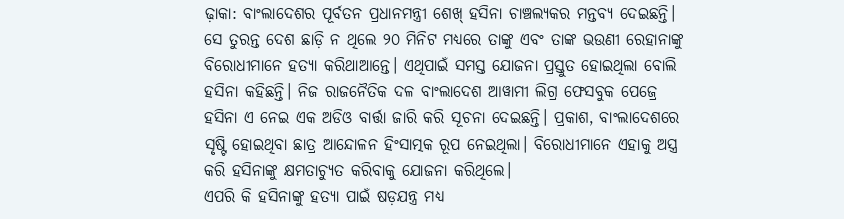ଢ଼ାକା: ବାଂଲାଦେଶର ପୂର୍ବତନ ପ୍ରଧାନମନ୍ତ୍ରୀ ଶେଖ୍ ହସିନା ଚାଞ୍ଚଲ୍ୟକର ମନ୍ତବ୍ୟ ଦେଇଛନ୍ତି। ସେ ତୁରନ୍ତ ଦେଶ ଛାଡ଼ି ନ ଥିଲେ ୨୦ ମିନିଟ ମଧ୍ୟରେ ତାଙ୍କୁ ଏବଂ ତାଙ୍କ ଭଉଣୀ ରେହାନାଙ୍କୁ ବିରୋଧୀମାନେ ହତ୍ୟା କରିଥାଆନ୍ତେ। ଏଥିପାଇଁ ସମସ୍ତ ଯୋଜନା ପ୍ରସ୍ତୁତ ହୋଇଥିଲା ବୋଲି ହସିନା କହିଛନ୍ତି। ନିଜ ରାଜନୈତିକ ଦଳ ବାଂଲାଦେଶ ଆୱାମୀ ଲିଗ୍ର ଫେସବୁକ ପେଜ୍ରେ ହସିନା ଏ ନେଇ ଏକ ଅଡିଓ ବାର୍ତ୍ତା ଜାରି କରି ସୂଚନା ଦେଇଛନ୍ତି। ପ୍ରକାଶ, ବାଂଲାଦେଶରେ ସୃଷ୍ଟି ହୋଇଥିବା ଛାତ୍ର ଆନ୍ଦୋଳନ ହିଂସାତ୍ମକ ରୂପ ନେଇଥିଲା। ବିରୋଧୀମାନେ ଏହାକୁ ଅସ୍ତ୍ର କରି ହସିନାଙ୍କୁ କ୍ଷମତାଚ୍ୟୁତ କରିବାକୁ ଯୋଜନା କରିଥିଲେ।
ଏପରି କି ହସିନାଙ୍କୁ ହତ୍ୟା ପାଇଁ ଷଡ଼ଯନ୍ତ୍ର ମଧ୍ୟ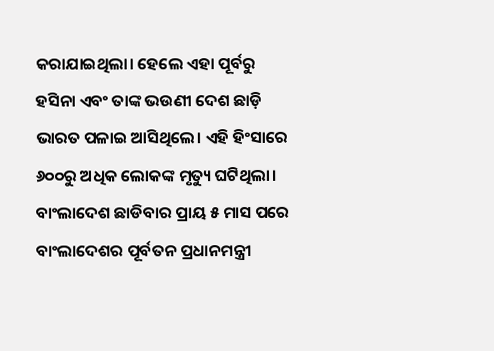କରାଯାଇଥିଲା। ହେଲେ ଏହା ପୂର୍ବରୁ ହସିନା ଏବଂ ତାଙ୍କ ଭଉଣୀ ଦେଶ ଛାଡ଼ି ଭାରତ ପଳାଇ ଆସିଥିଲେ। ଏହି ହିଂସାରେ ୬୦୦ରୁ ଅଧିକ ଲୋକଙ୍କ ମୃତ୍ୟୁ ଘଟିଥିଲା। ବାଂଲାଦେଶ ଛାଡିବାର ପ୍ରାୟ ୫ ମାସ ପରେ ବାଂଲାଦେଶର ପୂର୍ବତନ ପ୍ରଧାନମନ୍ତ୍ରୀ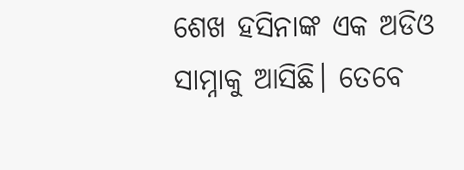ଶେଖ ହସିନାଙ୍କ ଏକ ଅଡିଓ ସାମ୍ନାକୁ ଆସିଛି। ତେବେ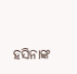ହସିନାଙ୍କ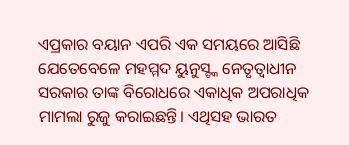ଏପ୍ରକାର ବୟାନ ଏପରି ଏକ ସମୟରେ ଆସିଛି ଯେତେବେଳେ ମହମ୍ମଦ ୟୁନୁସ୍ଙ୍କ ନେତୃତ୍ୱାଧୀନ ସରକାର ତାଙ୍କ ବିରୋଧରେ ଏକାଧିକ ଅପରାଧିକ ମାମଲା ରୁଜୁ କରାଇଛନ୍ତି। ଏଥିସହ ଭାରତ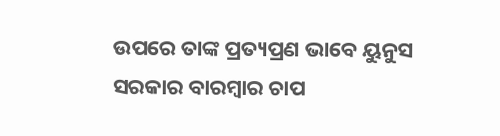ଉପରେ ତାଙ୍କ ପ୍ରତ୍ୟପ୍ରଣ ଭାବେ ୟୁନୁସ ସରକାର ବାରମ୍ବାର ଚାପ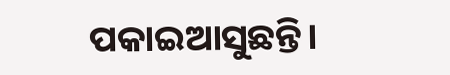ପକାଇଆସୁଛନ୍ତି।